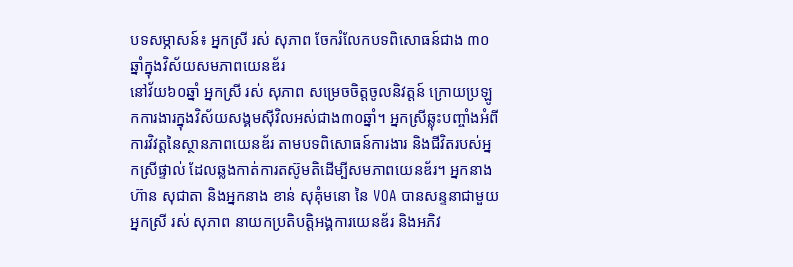បទសម្ភាសន៍៖ អ្នកស្រី រស់ សុភាព ចែករំលែកបទពិសោធន៍ជាង ៣០ឆ្នាំក្នុងវិស័យសមភាពយេនឌ័រ
នៅវ័យ៦០ឆ្នាំ អ្នកស្រី រស់ សុភាព សម្រេចចិត្តចូលនិវត្តន៍ ក្រោយប្រឡូកការងារក្នុងវិស័យសង្គមស៊ីវិលអស់ជាង៣០ឆ្នាំ។ អ្នកស្រីឆ្លុះបញ្ចាំងអំពីការវិវត្តនៃស្ថានភាពយេនឌ័រ តាមបទពិសោធន៍ការងារ និងជីវិតរបស់អ្នកស្រីផ្ទាល់ ដែលឆ្លងកាត់ការតស៊ូមតិដើម្បីសមភាពយេនឌ័រ។ អ្នកនាង ហ៊ាន សុជាតា និងអ្នកនាង ខាន់ សុគុំមនោ នៃ VOA បានសន្ទនាជាមួយ អ្នកស្រី រស់ សុភាព នាយកប្រតិបត្តិអង្គការយេនឌ័រ និងអភិវ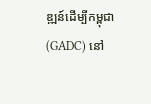ឌ្ឍន៍ដើម្បីកម្ពុជា (GADC) នៅ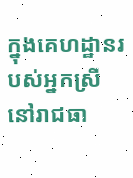ក្នុងគេហដ្ឋានរបស់អ្នកស្រី នៅរាជធា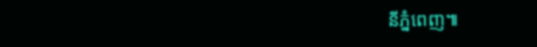នីភ្នំពេញ៕